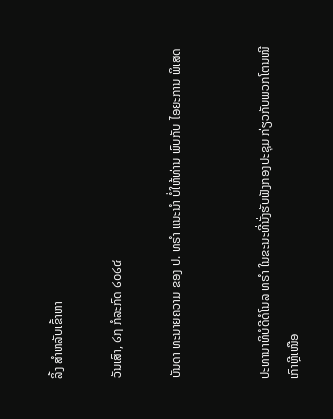ລິ້ງ ສຳຫລັບເຂົ້າຫາ

ວັນເສົາ, ໒໗ ກໍລະກົດ ໒໐໒໔

ບັນດາ ທະນາຍຄວາມ ຂອງ ປ. ທຣຳ ແນະນຳ ບໍ່ໃຫ້ທ່ານ ພົບກັບ ໄອຍະການ ພິເສດ


ປະທານາທິບໍດີດໍໂນລ ທຣຳ ໃນຂະນະທີ່ນັ່ງຮັບຟັງກອງປະຊຸມ ກ່ຽວກັບພວກໂຕນໜີເກົາຫຼີເໜືອ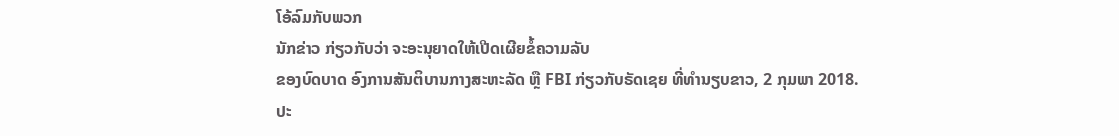ໂອ້ລົມກັບພວກ
ນັກຂ່າວ ກ່ຽວກັບວ່າ ຈະອະນຸຍາດໃຫ້ເປີດເຜີຍຂໍ້ຄວາມລັບ
ຂອງບົດບາດ ອົງການສັນຕິບານກາງສະຫະລັດ ຫຼື FBI ກ່ຽວກັບຣັດເຊຍ ທີ່ທຳນຽບຂາວ, 2 ກຸມພາ 2018.
ປະ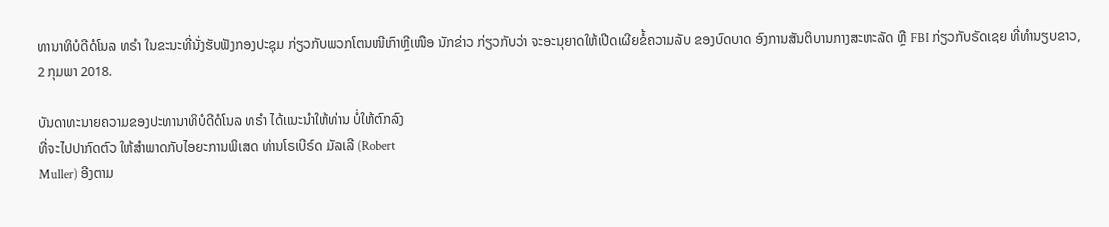ທານາທິບໍດີດໍໂນລ ທຣຳ ໃນຂະນະທີ່ນັ່ງຮັບຟັງກອງປະຊຸມ ກ່ຽວກັບພວກໂຕນໜີເກົາຫຼີເໜືອ ນັກຂ່າວ ກ່ຽວກັບວ່າ ຈະອະນຸຍາດໃຫ້ເປີດເຜີຍຂໍ້ຄວາມລັບ ຂອງບົດບາດ ອົງການສັນຕິບານກາງສະຫະລັດ ຫຼື FBI ກ່ຽວກັບຣັດເຊຍ ທີ່ທຳນຽບຂາວ, 2 ກຸມພາ 2018.

ບັນດາທະນາຍຄວາມຂອງປະທານາທິບໍດີດໍໂນລ ທຣຳ ໄດ້ເເນະນຳໃຫ້ທ່ານ ບໍ່ໃຫ້ຕົກລົງ
ທີ່ຈະໄປປາກົດຕົວ ໃຫ້ສຳພາດກັບໄອຍະການພິເສດ ທ່ານໂຣເບີຣ໌ດ ມັລເລີ (Robert
Muller) ອີງຕາມ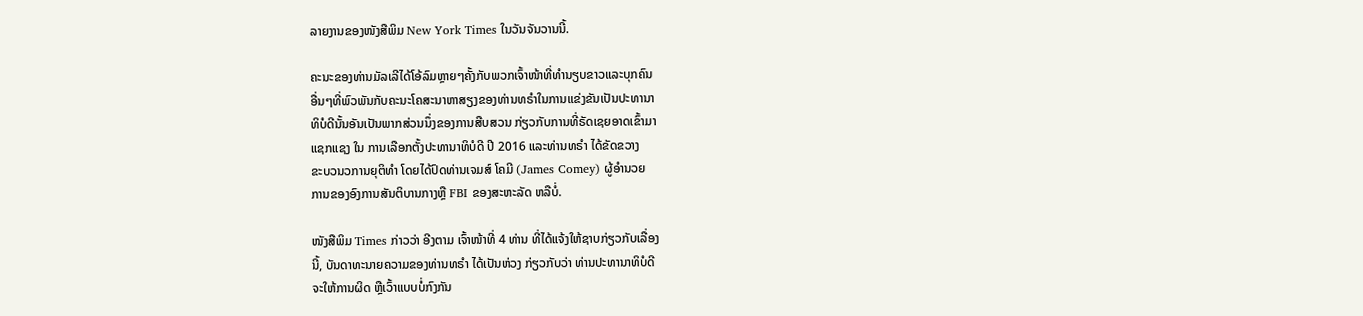ລາຍງານຂອງໜັງສືພິມ New York Times ໃນວັນຈັນວານນີ້.

ຄະນະຂອງທ່ານມັລເລີໄດ້ໂອ້ລົມຫຼາຍໆຄັ້ງກັບພວກເຈົ້າໜ້າທີ່ທຳນຽບຂາວແລະບຸກຄົນ
ອື່ນໆທີ່ພົວພັນກັບຄະນະໂຄສະນາຫາສຽງຂອງທ່ານທຣຳໃນການແຂ່ງຂັນເປັນປະທານາ
ທິບໍດີນັ້ນອັນເປັນພາກສ່ວນນຶ່ງຂອງການສືບສວນ ກ່ຽວກັບການທີ່ຣັດເຊຍອາດເຂົ້າມາ
ແຊກແຊງ ໃນ ການເລືອກຕັ້ງປະທານາທິບໍດີ ປີ 2016 ແລະທ່ານທຣຳ ໄດ້ຂັດຂວາງ
ຂະບວນວການຍຸຕິທຳ ໂດຍໄດ້ປົດທ່ານເຈມສ໌ ໂຄມີ (James Comey) ຜູ້ອຳນວຍ
ການຂອງອົງການສັນຕິບານກາງຫຼື FBI ຂອງສະຫະລັດ ຫລືບໍ່.

ໜັງສືພິມ Times ກ່າວວ່າ ອີງຕາມ ເຈົ້າໜ້າທີ່ 4 ທ່ານ ທີ່ໄດ້ແຈ້ງໃຫ້ຊາບກ່ຽວກັບເລື່ອງ
ນີ້, ບັນດາທະນາຍຄວາມຂອງທ່ານທຣຳ ໄດ້ເປັນຫ່ວງ ກ່ຽວກັບວ່າ ທ່ານປະທານາທິບໍດີ
ຈະໃຫ້ການຜິດ ຫຼືເວົ້າແບບບໍ່ກົງກັນ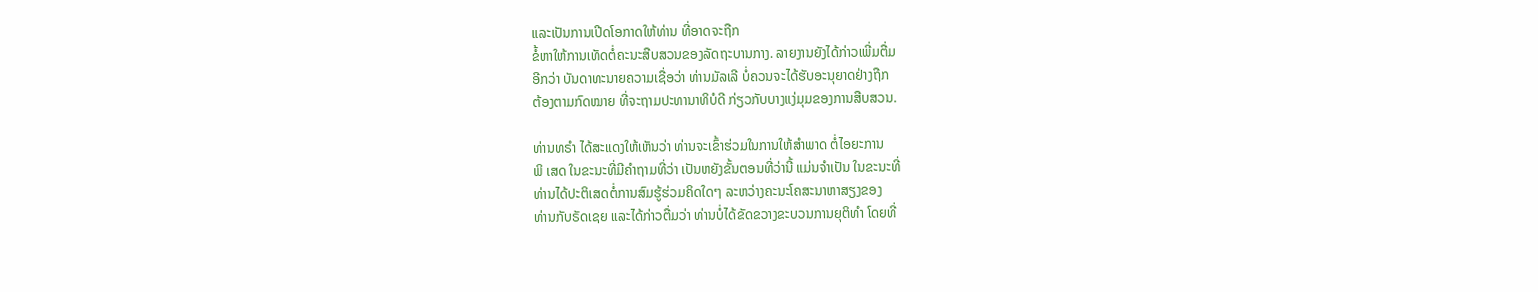ແລະເປັນການເປີດໂອກາດໃຫ້ທ່ານ ທີ່ອາດຈະຖືກ
ຂໍ້ຫາໃຫ້ການເທັດຕໍ່ຄະນະສືບສວນຂອງລັດຖະບານກາງ. ລາຍງານຍັງໄດ້ກ່າວເພີ່ມຕື່ມ
ອີກວ່າ ບັນດາທະນາຍຄວາມເຊື່ອວ່າ ທ່ານມັລເລີ ບໍ່ຄວນຈະໄດ້ຮັບອະນຸຍາດຢ່າງຖືກ
ຕ້ອງຕາມກົດໝາຍ ທີ່ຈະຖາມປະທານາທິບໍດີ ກ່ຽວກັບບາງແງ່ມຸມຂອງການສືບສວນ.

ທ່ານທຣຳ ໄດ້ສະແດງໃຫ້ເຫັນວ່າ ທ່ານຈະເຂົ້າຮ່ວມໃນການໃຫ້ສຳພາດ ຕໍ່ໄອຍະການ
ພິ ເສດ ໃນຂະນະທີ່ມີຄຳຖາມທີ່ວ່າ ເປັນຫຍັງຂັ້ນຕອນທີ່ວ່ານີ້ ແມ່ນຈຳເປັນ ໃນຂະນະທີ່
ທ່ານໄດ້ປະຕິເສດຕໍ່ການສົມຮູ້ຮ່ວມຄິດໃດໆ ລະຫວ່າງຄະນະໂຄສະນາຫາສຽງຂອງ
ທ່ານກັບຣັດເຊຍ ແລະໄດ້ກ່າວຕື່ມວ່າ ທ່ານບໍ່ໄດ້ຂັດຂວາງຂະບວນການຍຸຕິທຳ ໂດຍທີ່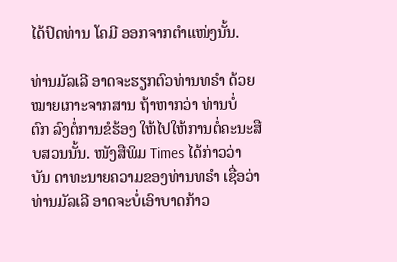ໄດ້ປົດທ່ານ ໂຄມີ ອອກຈາກຕຳແໜ່ງນັ້ນ.

ທ່ານມັລເລີ ອາດຈະຮຽກຕົວທ່ານທຣຳ ດ້ວຍໝາຍເກາະຈາກສານ ຖ້າຫາກວ່າ ທ່ານບໍ່
ຕົກ ລົງຕໍ່ການຂໍຮ້ອງ ໃຫ້ໄປໃຫ້ການຕໍ່ຄະນະສືບສວນນັ້ນ. ໜັງສືພິມ Times ໄດ້ກ່າວວ່າ
ບັນ ດາທະນາຍຄວາມຂອງທ່ານທຣຳ ເຊື່ອວ່າ ທ່ານມັລເລີ ອາດຈະບໍ່ເອົາບາດກ້າວ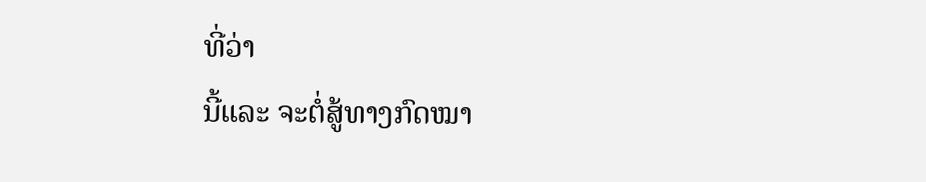ທີ່ວ່າ
ນີ້ແລະ ຈະຕໍ່ສູ້ທາງກົດໝາ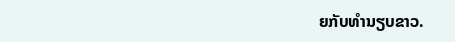ຍກັບທຳນຽບຂາວ.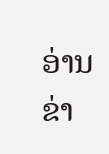ອ່ານຂ່າ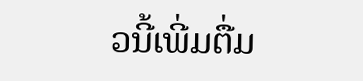ວນີ້ເພີ່ມຕື່ມ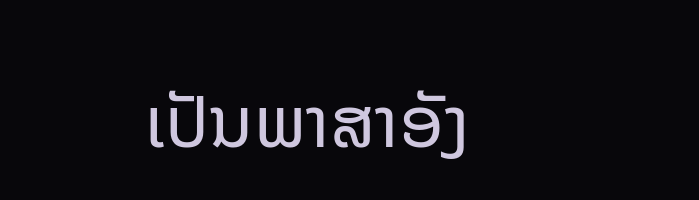ເປັນພາສາອັງ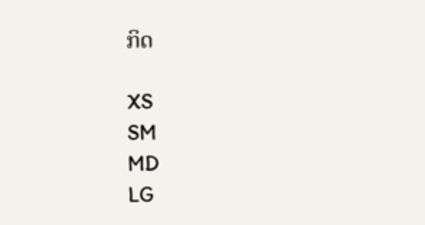ກິດ

XS
SM
MD
LG